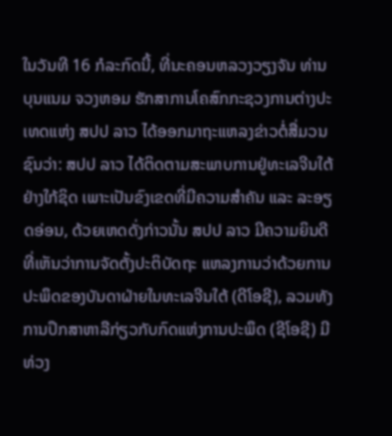ໃນວັນທີ 16 ກໍລະກົດນີ້, ທີ່ນະຄອນຫລວງວຽງຈັນ ທ່ານ ບຸນແນມ ຈວງຫອມ ຮັກສາການໂຄສົກກະຊວງການຕ່າງປະເທດແຫ່ງ ສປປ ລາວ ໄດ້ອອກມາຖະແຫລງຂ່າວຕໍ່ສື່ມວນຊົນວ່າ: ສປປ ລາວ ໄດ້ຕິດຕາມສະພາບການຢູ່ທະເລຈີນໃຕ້ຢ່າງໃກ້ຊິດ ເພາະເປັນຂົງເຂດທີ່ມີຄວາມສຳຄັນ ແລະ ລະອຽດອ່ອນ, ດ້ວຍເຫດດັ່ງກ່າວນັ້ນ ສປປ ລາວ ມີຄວາມຍິນດີທີ່ເຫັນວ່າການຈັດຕັ້ງປະຕິບັດຖະ ແຫລງການວ່າດ້ວຍການປະພຶດຂອງບັນດາຝ່າຍໃນທະເລຈີນໃຕ້ (ດີໂອຊີ), ລວມທັງການປຶກສາຫາລືກ່ຽວກັບກົດແຫ່ງການປະພຶດ (ຊີໂອຊີ) ມີທ່ວງ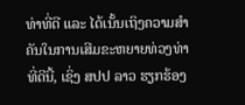ທ່າທີ່ດີ ແລະ ໄດ້ເນັ້ນເຖິງຄວາມສຳຄັນໃນການເສີມຂະຫຍາຍທ່ວງທ່າທີ່ດີນີ້, ເຊິ່ງ ສປປ ລາວ ຮຽກຮ້ອງ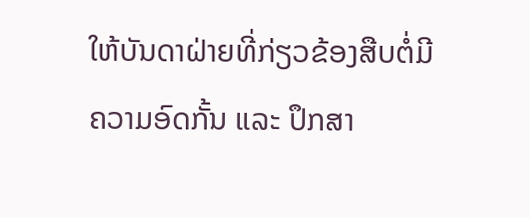ໃຫ້ບັນດາຝ່າຍທີ່ກ່ຽວຂ້ອງສືບຕໍ່ມີຄວາມອົດກັ້ນ ແລະ ປຶກສາ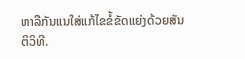ຫາລືກັນແນໃສ່ແກ້ໄຂຂໍ້ຂັດແຍ່ງດ້ວຍສັນຕິວິທີ.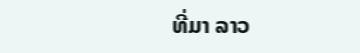ທີ່ມາ ລາວ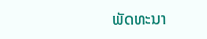ພັດທະນາ